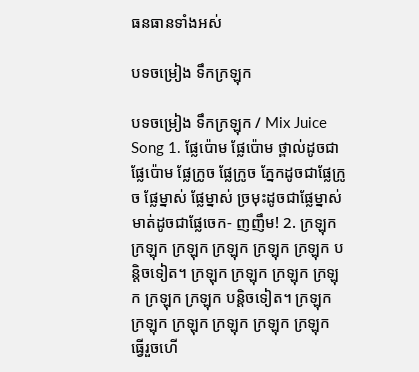ធនធានទាំងអស់

បទចម្រៀង ទឹកក្រឡុក

បទចម្រៀង ទឹកក្រឡុក / Mix Juice Song 1. ផ្លែប៉ោម ផ្លែប៉ោម ថ្ពាល់ដូចជាផ្លែប៉ោម ផ្លែក្រូច ផ្លែក្រូច ភ្នែកដូចជាផ្លែក្រូច ផ្លែម្នាស់ ផ្លែម្នាស់ ច្រមុះដូចជាផ្លែម្នាស់ មាត់ដូចជាផ្លែចេក- ញញឹម! 2. ក្រឡុក ក្រឡុក ក្រឡុក ក្រឡុក ក្រឡុក ក្រឡុក បន្តិចទៀត។ ក្រឡុក ក្រឡុក ក្រឡុក ក្រឡុក ក្រឡុក ក្រឡុក បន្តិចទៀត។ ក្រឡុក ក្រឡុក ក្រឡុក ក្រឡុក ក្រឡុក ក្រឡុក ធ្វើរួចហើ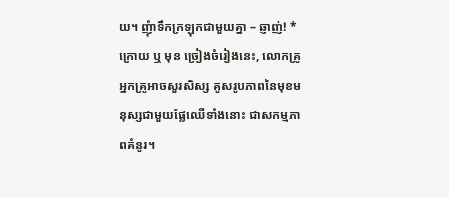យ។ ញុំាទឹកក្រឡុកជាមួយគ្នា – ឆ្ញាញ់! * ក្រោយ ឬ មុន ច្រៀងចំរៀងនេះ, លោកគ្រូ អ្នកគ្រូអាចសួរសិស្ស គូសរូបភាពនៃមុខមនុស្សជាមួយផ្លែឈើទាំងនោះ ជាសកម្មភាពគំនូរ។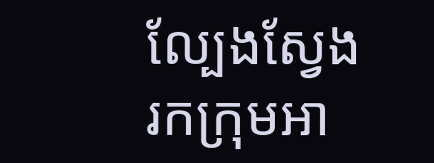ល្បែងស្វែងរកក្រុមអា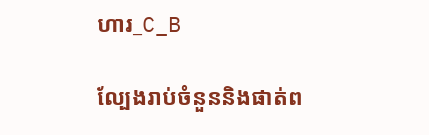ហារ_C_B

ល្បែងរាប់ចំនួននិងផាត់ព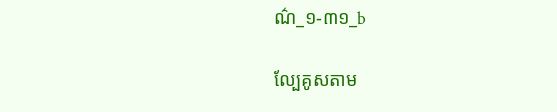ណ៌_១-៣១_b

ល្បែគូសតាម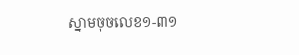ស្នាមចុចលេខ១-៣១